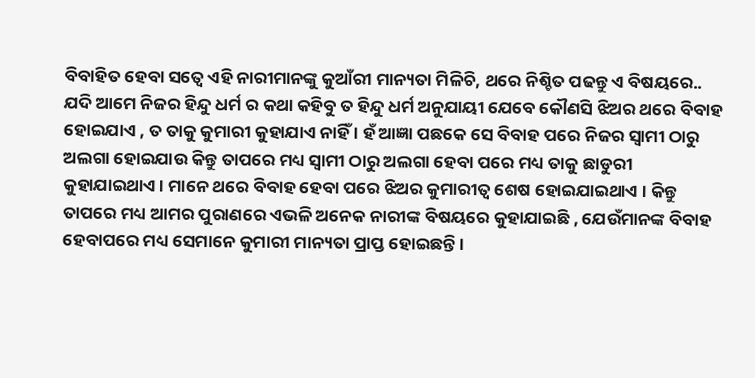ବିବାହିତ ହେବା ସତ୍ବେ ଏହି ନାରୀମାନଙ୍କୁ କୁଆଁରୀ ମାନ୍ୟତା ମିଳିଚି, ଥରେ ନିଶ୍ଚିତ ପଢନ୍ତୁ ଏ ବିଷୟରେ..
ଯଦି ଆମେ ନିଜର ହିନ୍ଦୁ ଧର୍ମ ର କଥା କହିବୁ ତ ହିନ୍ଦୁ ଧର୍ମ ଅନୁଯାୟୀ ଯେବେ କୌଣସି ଝିଅର ଥରେ ବିବାହ ହୋଇଯାଏ , ତ ତାକୁ କୁମାରୀ କୁହାଯାଏ ନାହିଁ । ହଁ ଆଜ୍ଞା ପଛକେ ସେ ବିବାହ ପରେ ନିଜର ସ୍ଵାମୀ ଠାରୁ ଅଲଗା ହୋଇଯାଉ କିନ୍ତୁ ତାପରେ ମଧ୍ୟ ସ୍ଵାମୀ ଠାରୁ ଅଲଗା ହେବା ପରେ ମଧ୍ୟ ତାକୁ ଛାଡୁରୀ କୁହାଯାଇଥାଏ । ମାନେ ଥରେ ବିବାହ ହେବା ପରେ ଝିଅର କୁମାରୀତ୍ଵ ଶେଷ ହୋଇଯାଇଥାଏ । କିନ୍ତୁ ତାପରେ ମଧ୍ୟ ଆମର ପୁରାଣରେ ଏଭଳି ଅନେକ ନାରୀଙ୍କ ବିଷୟରେ କୁହାଯାଇଛି , ଯେଉଁମାନଙ୍କ ବିବାହ ହେବାପରେ ମଧ୍ୟ ସେମାନେ କୁମାରୀ ମାନ୍ୟତା ପ୍ରାପ୍ତ ହୋଇଛନ୍ତି ।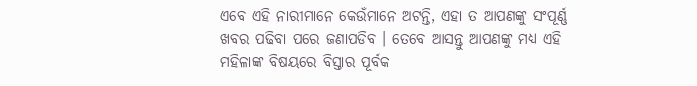ଏବେ ଏହି ନାରୀମାନେ କେଉଁମାନେ ଅଟନ୍ତି, ଏହା ତ ଆପଣଙ୍କୁ ସଂପୂର୍ଣ୍ଣ ଖବର ପଢିବା ପରେ ଜଣାପଡିବ । ତେବେ ଆସନ୍ତୁ ଆପଣଙ୍କୁ ମଧ୍ୟ ଏହି ମହିଳାଙ୍କ ବିଷୟରେ ବିସ୍ତାର ପୂର୍ବକ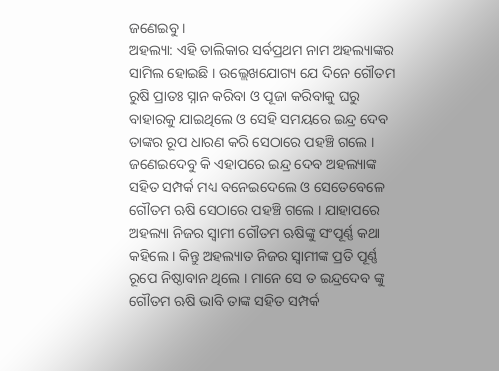ଜଣେଇବୁ ।
ଅହଲ୍ୟା: ଏହି ତାଲିକାର ସର୍ବପ୍ରଥମ ନାମ ଅହଲ୍ୟାଙ୍କର ସାମିଲ ହୋଇଛି । ଉଲ୍ଲେଖଯୋଗ୍ୟ ଯେ ଦିନେ ଗୌତମ ରୁଷି ପ୍ରାତଃ ସ୍ନାନ କରିବା ଓ ପୂଜା କରିବାକୁ ଘରୁ ବାହାରକୁ ଯାଇଥିଲେ ଓ ସେହି ସମୟରେ ଇନ୍ଦ୍ର ଦେବ ତାଙ୍କର ରୂପ ଧାରଣ କରି ସେଠାରେ ପହଞ୍ଚି ଗଲେ । ଜଣେଇଦେବୁ କି ଏହାପରେ ଇନ୍ଦ୍ର ଦେବ ଅହଲ୍ୟାଙ୍କ ସହିତ ସମ୍ପର୍କ ମଧ୍ୟ ବନେଇଦେଲେ ଓ ସେତେବେଳେ ଗୌତମ ଋଷି ସେଠାରେ ପହଞ୍ଚି ଗଲେ । ଯାହାପରେ ଅହଲ୍ୟା ନିଜର ସ୍ଵାମୀ ଗୌତମ ଋଷିଙ୍କୁ ସଂପୂର୍ଣ୍ଣ କଥା କହିଲେ । କିନ୍ତୁ ଅହଲ୍ୟାତ ନିଜର ସ୍ଵାମୀଙ୍କ ପ୍ରତି ପୂର୍ଣ୍ଣ ରୂପେ ନିଷ୍ଠାବାନ ଥିଲେ । ମାନେ ସେ ତ ଇନ୍ଦ୍ରଦେବ ଙ୍କୁ ଗୌତମ ଋଷି ଭାବି ତାଙ୍କ ସହିତ ସମ୍ପର୍କ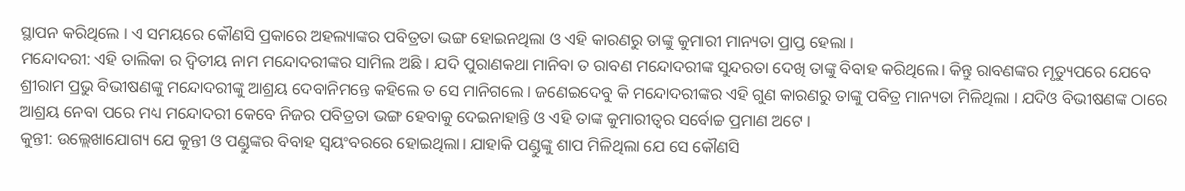ସ୍ଥାପନ କରିଥିଲେ । ଏ ସମୟରେ କୌଣସି ପ୍ରକାରେ ଅହଲ୍ୟାଙ୍କର ପବିତ୍ରତା ଭଙ୍ଗ ହୋଇନଥିଲା ଓ ଏହି କାରଣରୁ ତାଙ୍କୁ କୁମାରୀ ମାନ୍ୟତା ପ୍ରାପ୍ତ ହେଲା ।
ମନ୍ଦୋଦରୀ: ଏହି ତାଲିକା ର ଦ୍ଵିତୀୟ ନାମ ମନ୍ଦୋଦରୀଙ୍କର ସାମିଲ ଅଛି । ଯଦି ପୁରାଣକଥା ମାନିବା ତ ରାବଣ ମନ୍ଦୋଦରୀଙ୍କ ସୁନ୍ଦରତା ଦେଖି ତାଙ୍କୁ ବିବାହ କରିଥିଲେ। କିନ୍ତୁ ରାବଣଙ୍କର ମୃତ୍ୟୁପରେ ଯେବେ ଶ୍ରୀରାମ ପ୍ରଭୁ ବିଭୀଷଣଙ୍କୁ ମନ୍ଦୋଦରୀଙ୍କୁ ଆଶ୍ରୟ ଦେବାନିମନ୍ତେ କହିଲେ ତ ସେ ମାନିଗଲେ । ଜଣେଇଦେବୁ କି ମନ୍ଦୋଦରୀଙ୍କର ଏହି ଗୁଣ କାରଣରୁ ତାଙ୍କୁ ପବିତ୍ର ମାନ୍ୟତା ମିଳିଥିଲା । ଯଦିଓ ବିଭୀଷଣଙ୍କ ଠାରେ ଆଶ୍ରୟ ନେବା ପରେ ମଧ୍ୟ ମନ୍ଦୋଦରୀ କେବେ ନିଜର ପବିତ୍ରତା ଭଙ୍ଗ ହେବାକୁ ଦେଇନାହାନ୍ତି ଓ ଏହି ତାଙ୍କ କୁମାରୀତ୍ଵର ସର୍ବୋଚ୍ଚ ପ୍ରମାଣ ଅଟେ ।
କୁନ୍ତୀ: ଉଲ୍ଲେଖାଯୋଗ୍ୟ ଯେ କୁନ୍ତୀ ଓ ପଣ୍ଡୁଙ୍କର ବିବାହ ସ୍ଵୟଂବରରେ ହୋଇଥିଲା। ଯାହାକି ପଣ୍ଡୁଙ୍କୁ ଶାପ ମିଳିଥିଲା ଯେ ସେ କୌଣସି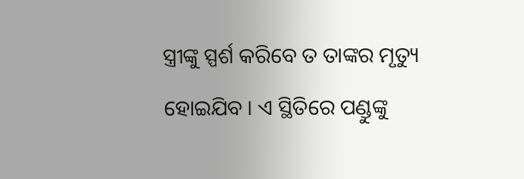ସ୍ତ୍ରୀଙ୍କୁ ସ୍ପର୍ଶ କରିବେ ତ ତାଙ୍କର ମୃତ୍ୟୁ ହୋଇଯିବ। ଏ ସ୍ଥିତିରେ ପଣ୍ଡୁଙ୍କୁ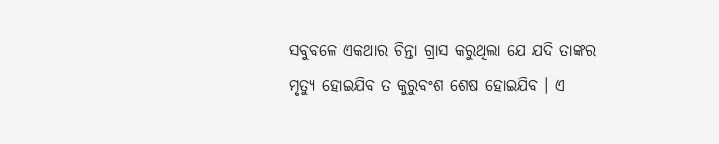ସବୁବଳେ ଏକଥାର ଚିନ୍ତା ଗ୍ରାସ କରୁଥିଲା ଯେ ଯଦି ତାଙ୍କର ମୃତ୍ୟୁ ହୋଇଯିବ ତ କୁରୁବଂଶ ଶେଷ ହୋଇଯିବ । ଏ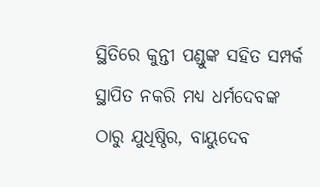ସ୍ଥିତିରେ କୁନ୍ତୀ ପଣ୍ଡୁଙ୍କ ସହିତ ସମ୍ପର୍କ ସ୍ଥାପିତ ନକରି ମଧ୍ୟ ଧର୍ମଦେବଙ୍କ ଠାରୁ ଯୁଧିଷ୍ଠିର, ବାୟୁଦେବ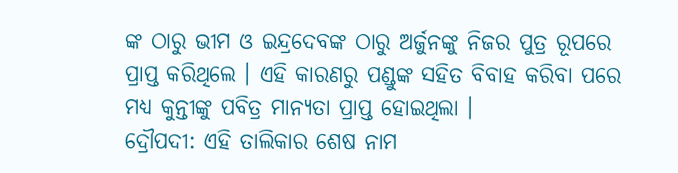ଙ୍କ ଠାରୁ ଭୀମ ଓ ଇନ୍ଦ୍ରଦେବଙ୍କ ଠାରୁ ଅର୍ଜୁନଙ୍କୁ ନିଜର ପୁତ୍ର ରୂପରେ ପ୍ରାପ୍ତ କରିଥିଲେ । ଏହି କାରଣରୁ ପଣ୍ଡୁଙ୍କ ସହିତ ବିବାହ କରିବା ପରେ ମଧ୍ୟ କୁନ୍ତୀଙ୍କୁ ପବିତ୍ର ମାନ୍ୟତା ପ୍ରାପ୍ତ ହୋଇଥିଲା ।
ଦ୍ରୌପଦୀ: ଏହି ତାଲିକାର ଶେଷ ନାମ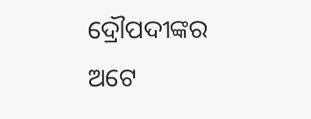ଦ୍ରୌପଦୀଙ୍କର ଅଟେ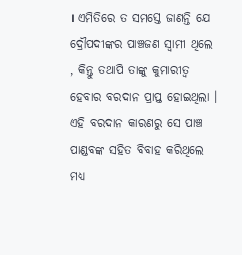। ଏମିତିରେ ତ ସମସ୍ତେ ଜାଣନ୍ତି ଯେ ଦ୍ରୌପଦୀଙ୍କର ପାଞ୍ଚଜଣ ସ୍ଵାମୀ ଥିଲେ , କିନ୍ତୁ ତଥାପି ତାଙ୍କୁ କୁମାରୀତ୍ଵ ହେବାର ବରଦାନ ପ୍ରାପ୍ତ ହୋଇଥିଲା । ଏହି ବରଦାନ କାରଣରୁ ସେ ପାଞ୍ଚ ପାଣ୍ଡବଙ୍କ ସହିତ ବିବାହ କରିଥିଲେ ମଧ୍ୟ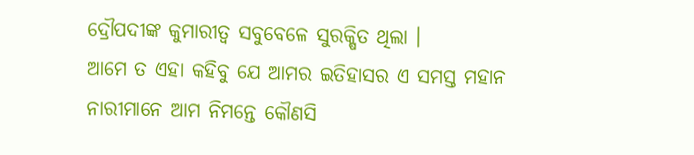ଦ୍ରୌପଦୀଙ୍କ କୁମାରୀତ୍ଵ ସବୁବେଳେ ସୁରକ୍ଷିତ ଥିଲା ।
ଆମେ ତ ଏହା କହିବୁ ଯେ ଆମର ଇତିହାସର ଏ ସମସ୍ତ ମହାନ ନାରୀମାନେ ଆମ ନିମନ୍ତେ କୌଣସି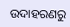ଉଦାହରଣରୁ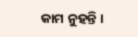କାମ ନୁହନ୍ତି ।